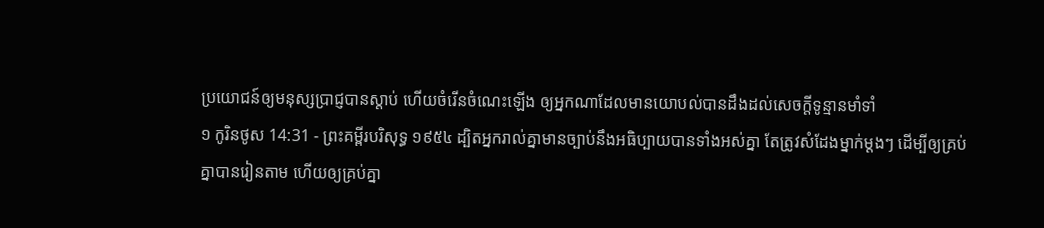ប្រយោជន៍ឲ្យមនុស្សប្រាជ្ញបានស្តាប់ ហើយចំរើនចំណេះឡើង ឲ្យអ្នកណាដែលមានយោបល់បានដឹងដល់សេចក្ដីទូន្មានមាំទាំ
១ កូរិនថូស 14:31 - ព្រះគម្ពីរបរិសុទ្ធ ១៩៥៤ ដ្បិតអ្នករាល់គ្នាមានច្បាប់នឹងអធិប្បាយបានទាំងអស់គ្នា តែត្រូវសំដែងម្នាក់ម្តងៗ ដើម្បីឲ្យគ្រប់គ្នាបានរៀនតាម ហើយឲ្យគ្រប់គ្នា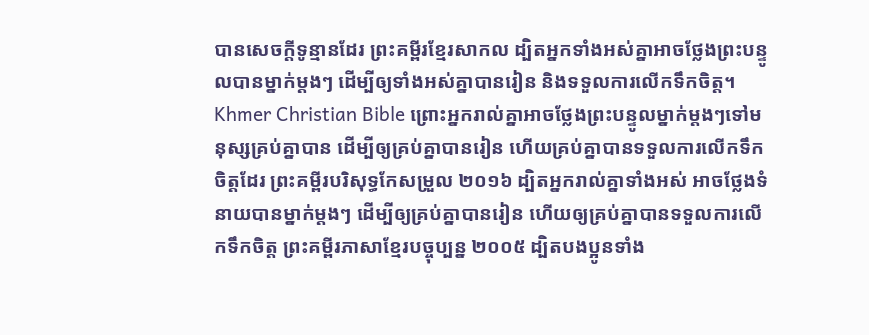បានសេចក្ដីទូន្មានដែរ ព្រះគម្ពីរខ្មែរសាកល ដ្បិតអ្នកទាំងអស់គ្នាអាចថ្លែងព្រះបន្ទូលបានម្នាក់ម្ដងៗ ដើម្បីឲ្យទាំងអស់គ្នាបានរៀន និងទទួលការលើកទឹកចិត្ត។ Khmer Christian Bible ព្រោះអ្នករាល់គ្នាអាចថ្លែងព្រះបន្ទូលម្នាក់ម្ដងៗទៅមនុស្សគ្រប់គ្នាបាន ដើម្បីឲ្យគ្រប់គ្នាបានរៀន ហើយគ្រប់គ្នាបានទទួលការលើកទឹកចិត្តដែរ ព្រះគម្ពីរបរិសុទ្ធកែសម្រួល ២០១៦ ដ្បិតអ្នករាល់គ្នាទាំងអស់ អាចថ្លែងទំនាយបានម្នាក់ម្តងៗ ដើម្បីឲ្យគ្រប់គ្នាបានរៀន ហើយឲ្យគ្រប់គ្នាបានទទួលការលើកទឹកចិត្ត ព្រះគម្ពីរភាសាខ្មែរបច្ចុប្បន្ន ២០០៥ ដ្បិតបងប្អូនទាំង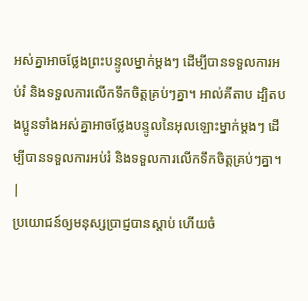អស់គ្នាអាចថ្លែងព្រះបន្ទូលម្នាក់ម្ដងៗ ដើម្បីបានទទួលការអប់រំ និងទទួលការលើកទឹកចិត្តគ្រប់ៗគ្នា។ អាល់គីតាប ដ្បិតបងប្អូនទាំងអស់គ្នាអាចថ្លែងបន្ទូលនៃអុលឡោះម្នាក់ម្ដងៗ ដើម្បីបានទទួលការអប់រំ និងទទួលការលើកទឹកចិត្ដគ្រប់ៗគ្នា។ |
ប្រយោជន៍ឲ្យមនុស្សប្រាជ្ញបានស្តាប់ ហើយចំ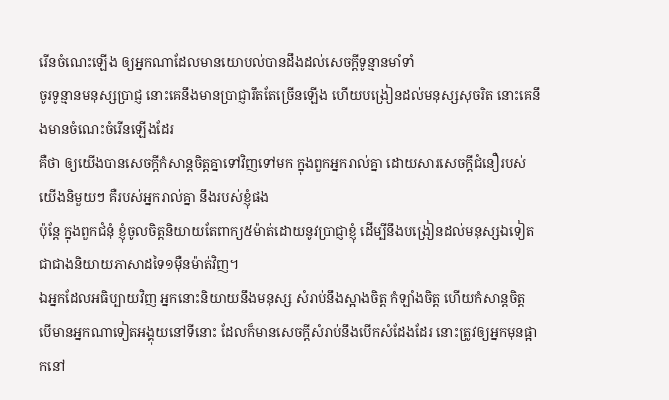រើនចំណេះឡើង ឲ្យអ្នកណាដែលមានយោបល់បានដឹងដល់សេចក្ដីទូន្មានមាំទាំ
ចូរទូន្មានមនុស្សប្រាជ្ញ នោះគេនឹងមានប្រាជ្ញារឹតតែច្រើនឡើង ហើយបង្រៀនដល់មនុស្សសុចរិត នោះគេនឹងមានចំណេះចំរើនឡើងដែរ
គឺថា ឲ្យយើងបានសេចក្ដីកំសាន្តចិត្តគ្នាទៅវិញទៅមក ក្នុងពួកអ្នករាល់គ្នា ដោយសារសេចក្ដីជំនឿរបស់យើងនិមួយៗ គឺរបស់អ្នករាល់គ្នា នឹងរបស់ខ្ញុំផង
ប៉ុន្តែ ក្នុងពួកជំនុំ ខ្ញុំចូលចិត្តនិយាយតែពាក្យ៥ម៉ាត់ដោយនូវប្រាជ្ញាខ្ញុំ ដើម្បីនឹងបង្រៀនដល់មនុស្សឯទៀត ជាជាងនិយាយភាសាដទៃ១ម៉ឺនម៉ាត់វិញ។
ឯអ្នកដែលអធិប្បាយវិញ អ្នកនោះនិយាយនឹងមនុស្ស សំរាប់នឹងស្អាងចិត្ត កំឡាំងចិត្ត ហើយកំសាន្តចិត្ត
បើមានអ្នកណាទៀតអង្គុយនៅទីនោះ ដែលក៏មានសេចក្ដីសំរាប់នឹងបើកសំដែងដែរ នោះត្រូវឲ្យអ្នកមុនផ្អាកនៅ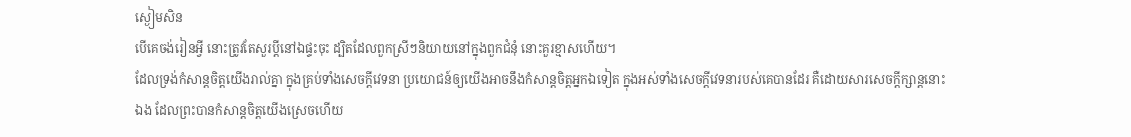ស្ងៀមសិន
បើគេចង់រៀនអ្វី នោះត្រូវតែសួរប្ដីនៅឯផ្ទះចុះ ដ្បិតដែលពួកស្រីៗនិយាយនៅក្នុងពួកជំនុំ នោះគួរខ្មាសហើយ។
ដែលទ្រង់កំសាន្តចិត្តយើងរាល់គ្នា ក្នុងគ្រប់ទាំងសេចក្ដីវេទនា ប្រយោជន៍ឲ្យយើងអាចនឹងកំសាន្តចិត្តអ្នកឯទៀត ក្នុងអស់ទាំងសេចក្ដីវេទនារបស់គេបានដែរ គឺដោយសារសេចក្ដីក្សាន្តនោះឯង ដែលព្រះបានកំសាន្តចិត្តយើងស្រេចហើយ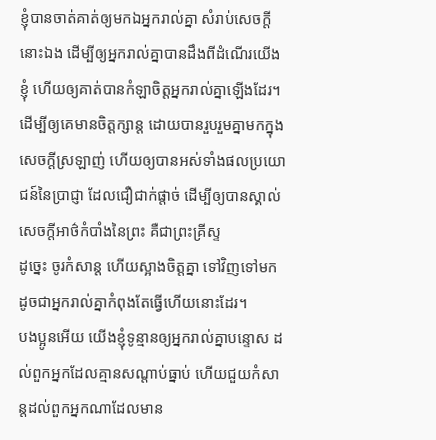ខ្ញុំបានចាត់គាត់ឲ្យមកឯអ្នករាល់គ្នា សំរាប់សេចក្ដីនោះឯង ដើម្បីឲ្យអ្នករាល់គ្នាបានដឹងពីដំណើរយើងខ្ញុំ ហើយឲ្យគាត់បានកំឡាចិត្តអ្នករាល់គ្នាឡើងដែរ។
ដើម្បីឲ្យគេមានចិត្តក្សាន្ត ដោយបានរួបរួមគ្នាមកក្នុងសេចក្ដីស្រឡាញ់ ហើយឲ្យបានអស់ទាំងផលប្រយោជន៍នៃប្រាជ្ញា ដែលជឿជាក់ផ្តាច់ ដើម្បីឲ្យបានស្គាល់សេចក្ដីអាថ៌កំបាំងនៃព្រះ គឺជាព្រះគ្រីស្ទ
ដូច្នេះ ចូរកំសាន្ត ហើយស្អាងចិត្តគ្នា ទៅវិញទៅមក ដូចជាអ្នករាល់គ្នាកំពុងតែធ្វើហើយនោះដែរ។
បងប្អូនអើយ យើងខ្ញុំទូន្មានឲ្យអ្នករាល់គ្នាបន្ទោស ដល់ពួកអ្នកដែលគ្មានសណ្តាប់ធ្នាប់ ហើយជួយកំសាន្តដល់ពួកអ្នកណាដែលមាន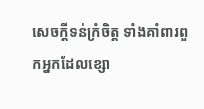សេចក្ដីទន់ក្រំចិត្ត ទាំងគាំពារពួកអ្នកដែលខ្សោ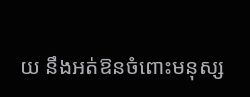យ នឹងអត់ឱនចំពោះមនុស្ស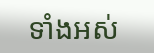ទាំងអស់